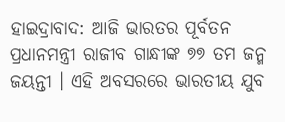ହାଇଦ୍ରାବାଦ: ଆଜି ଭାରତର ପୂର୍ବତନ ପ୍ରଧାନମନ୍ତ୍ରୀ ରାଜୀବ ଗାନ୍ଧୀଙ୍କ ୭୭ ତମ ଜନ୍ମ ଜୟନ୍ତୀ । ଏହି ଅବସରରେ ଭାରତୀୟ ଯୁବ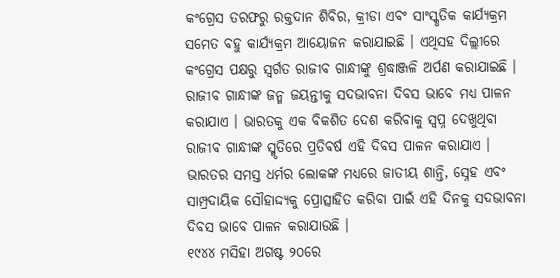କଂଗ୍ରେସ ତରଫରୁ ରକ୍ତଦାନ ଶିବିର, କ୍ରୀଡା ଏବଂ ସାଂସ୍କୃତିକ କାର୍ଯ୍ୟକ୍ରମ ସମେତ ବହୁ କାର୍ଯ୍ୟକ୍ରମ ଆୟୋଜନ କରାଯାଇଛି । ଏଥିସହ ଦିଲ୍ଲୀରେ କଂଗ୍ରେସ ପକ୍ଷରୁ ସ୍ବର୍ଗତ ରାଜୀବ ଗାନ୍ଧୀଙ୍କୁ ଶ୍ରଦ୍ଧାଞ୍ଜଳି ଅର୍ପଣ କରାଯାଇଛି ।
ରାଜୀବ ଗାନ୍ଧୀଙ୍କ ଜନ୍ମ ଜୟନ୍ତୀକୁ ସଦଭାବନା ଦିବସ ଭାବେ ମଧ୍ୟ ପାଳନ କରାଯାଏ । ଭାରତକୁ ଏକ ବିକଶିତ ଦେଶ କରିବାକୁ ସ୍ୱପ୍ନ ଦେଖୁଥିବା ରାଜୀବ ଗାନ୍ଧୀଙ୍କ ସ୍ମୃତିରେ ପ୍ରତିବର୍ଷ ଏହି ଦିବସ ପାଳନ କରାଯାଏ । ଭାରତର ସମସ୍ତ ଧର୍ମର ଲୋକଙ୍କ ମଧ୍ୟରେ ଜାତୀୟ ଶାନ୍ତି, ସ୍ନେହ ଏବଂ ସାମ୍ପ୍ରଦାୟିକ ସୌହାଦ୍ଦ୍ୟକୁ ପ୍ରୋତ୍ସାହିତ କରିବା ପାଇଁ ଏହି ଦିନକୁ ସଦଭାବନା ଦିବସ ଭାବେ ପାଳନ କରାଯାଉଛି ।
୧୯୪୪ ମସିହା ଅଗଷ୍ଟ ୨୦ରେ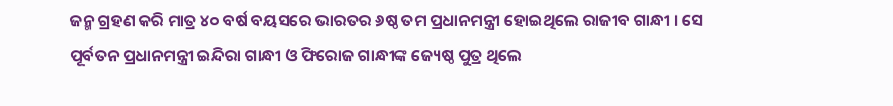ଜନ୍ମ ଗ୍ରହଣ କରି ମାତ୍ର ୪୦ ବର୍ଷ ବୟସରେ ଭାରତର ୬ଷ୍ଠ ତମ ପ୍ରଧାନମନ୍ତ୍ରୀ ହୋଇଥିଲେ ରାଜୀବ ଗାନ୍ଧୀ । ସେ ପୂର୍ବତନ ପ୍ରଧାନମନ୍ତ୍ରୀ ଇନ୍ଦିରା ଗାନ୍ଧୀ ଓ ଫିରୋଜ ଗାନ୍ଧୀଙ୍କ ଜ୍ୟେଷ୍ଠ ପୁତ୍ର ଥିଲେ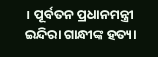। ପୂର୍ବତନ ପ୍ରଧାନମନ୍ତ୍ରୀ ଇନ୍ଦିରା ଗାନ୍ଧୀଙ୍କ ହତ୍ୟା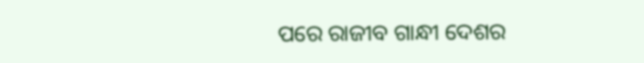ପରେ ରାଜୀବ ଗାନ୍ଧୀ ଦେଶର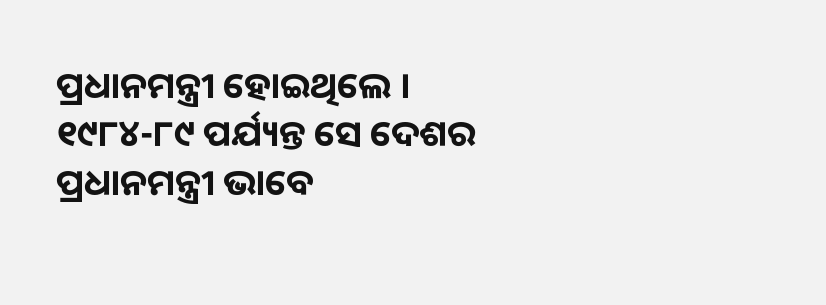ପ୍ରଧାନମନ୍ତ୍ରୀ ହୋଇଥିଲେ । ୧୯୮୪-୮୯ ପର୍ଯ୍ୟନ୍ତ ସେ ଦେଶର ପ୍ରଧାନମନ୍ତ୍ରୀ ଭାବେ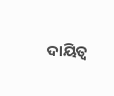ଦାୟିତ୍ବ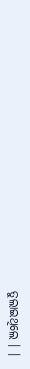ତୁଲାଇଥିଲେ । ।